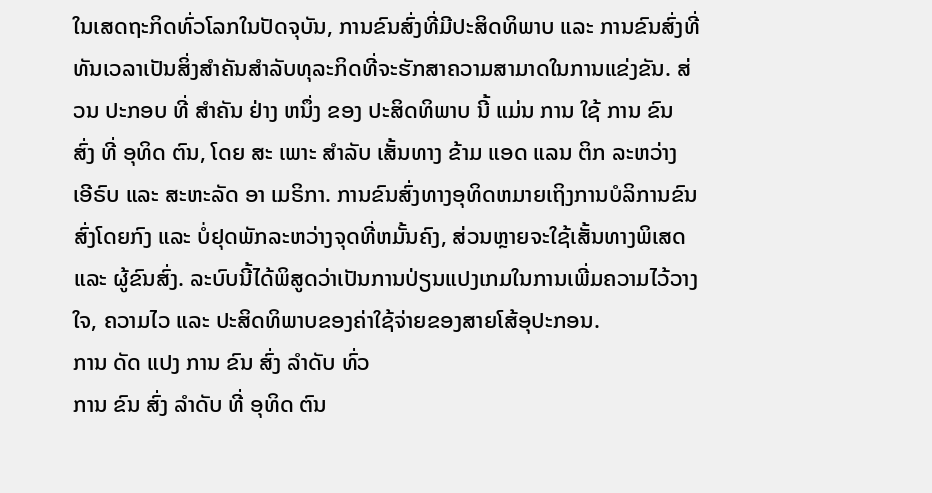ໃນເສດຖະກິດທົ່ວໂລກໃນປັດຈຸບັນ, ການຂົນສົ່ງທີ່ມີປະສິດທິພາບ ແລະ ການຂົນສົ່ງທີ່ທັນເວລາເປັນສິ່ງສໍາຄັນສໍາລັບທຸລະກິດທີ່ຈະຮັກສາຄວາມສາມາດໃນການແຂ່ງຂັນ. ສ່ວນ ປະກອບ ທີ່ ສໍາຄັນ ຢ່າງ ຫນຶ່ງ ຂອງ ປະສິດທິພາບ ນີ້ ແມ່ນ ການ ໃຊ້ ການ ຂົນ ສົ່ງ ທີ່ ອຸທິດ ຕົນ, ໂດຍ ສະ ເພາະ ສໍາລັບ ເສັ້ນທາງ ຂ້າມ ແອດ ແລນ ຕິກ ລະຫວ່າງ ເອີຣົບ ແລະ ສະຫະລັດ ອາ ເມຣິກາ. ການຂົນສົ່ງທາງອຸທິດຫມາຍເຖິງການບໍລິການຂົນສົ່ງໂດຍກົງ ແລະ ບໍ່ຢຸດພັກລະຫວ່າງຈຸດທີ່ຫມັ້ນຄົງ, ສ່ວນຫຼາຍຈະໃຊ້ເສັ້ນທາງພິເສດ ແລະ ຜູ້ຂົນສົ່ງ. ລະບົບນີ້ໄດ້ພິສູດວ່າເປັນການປ່ຽນແປງເກມໃນການເພີ່ມຄວາມໄວ້ວາງໃຈ, ຄວາມໄວ ແລະ ປະສິດທິພາບຂອງຄ່າໃຊ້ຈ່າຍຂອງສາຍໂສ້ອຸປະກອນ.
ການ ດັດ ແປງ ການ ຂົນ ສົ່ງ ລໍາດັບ ທົ່ວ
ການ ຂົນ ສົ່ງ ລໍາດັບ ທີ່ ອຸທິດ ຕົນ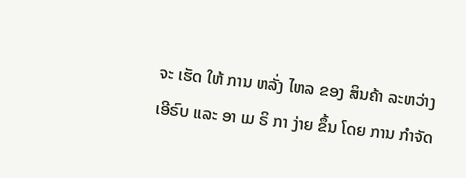ຈະ ເຮັດ ໃຫ້ ການ ຫລັ່ງ ໄຫລ ຂອງ ສິນຄ້າ ລະຫວ່າງ ເອີຣົບ ແລະ ອາ ເມ ຣິ ກາ ງ່າຍ ຂຶ້ນ ໂດຍ ການ ກໍາຈັດ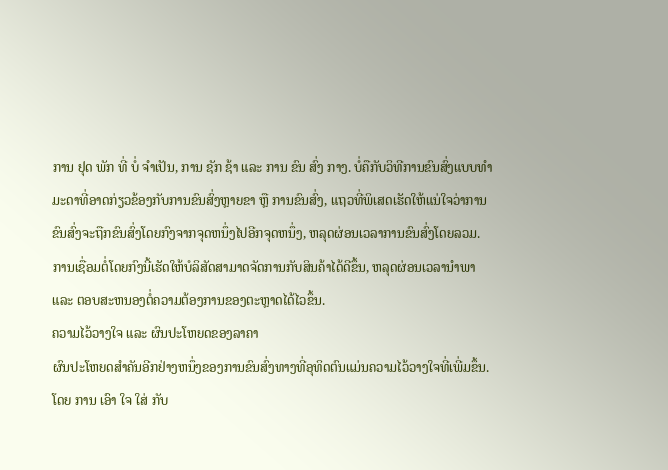ການ ຢຸດ ພັກ ທີ່ ບໍ່ ຈໍາເປັນ, ການ ຊັກ ຊ້າ ແລະ ການ ຂົນ ສົ່ງ ກາງ. ບໍ່ຄືກັບວິທີການຂົນສົ່ງແບບທໍາມະດາທີ່ອາດກ່ຽວຂ້ອງກັບການຂົນສົ່ງຫຼາຍຂາ ຫຼື ການຂົນສົ່ງ, ແຖວທີ່ພິເສດເຮັດໃຫ້ແນ່ໃຈວ່າການຂົນສົ່ງຈະຖືກຂົນສົ່ງໂດຍກົງຈາກຈຸດຫນຶ່ງໄປອີກຈຸດຫນຶ່ງ, ຫລຸດຜ່ອນເວລາການຂົນສົ່ງໂດຍລວມ. ການເຊື່ອມຕໍ່ໂດຍກົງນີ້ເຮັດໃຫ້ບໍລິສັດສາມາດຈັດການກັບສິນຄ້າໄດ້ດີຂຶ້ນ, ຫລຸດຜ່ອນເວລານໍາພາ ແລະ ຕອບສະຫນອງຕໍ່ຄວາມຕ້ອງການຂອງຕະຫຼາດໄດ້ໄວຂຶ້ນ.
ຄວາມໄວ້ວາງໃຈ ແລະ ຜົນປະໂຫຍດຂອງລາຄາ
ຜົນປະໂຫຍດສໍາຄັນອີກຢ່າງຫນຶ່ງຂອງການຂົນສົ່ງທາງທີ່ອຸທິດຕົນແມ່ນຄວາມໄວ້ວາງໃຈທີ່ເພີ່ມຂຶ້ນ. ໂດຍ ການ ເອົາ ໃຈ ໃສ່ ກັບ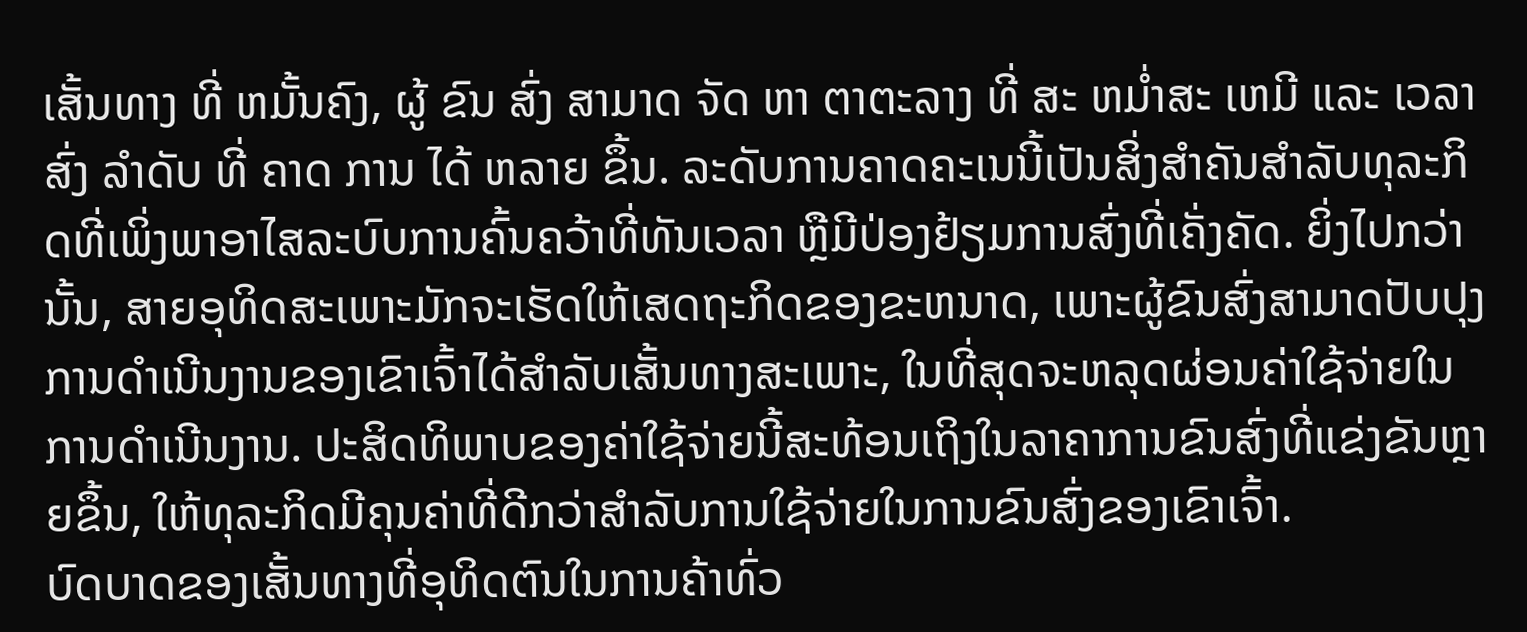ເສັ້ນທາງ ທີ່ ຫມັ້ນຄົງ, ຜູ້ ຂົນ ສົ່ງ ສາມາດ ຈັດ ຫາ ຕາຕະລາງ ທີ່ ສະ ຫມ່ຳສະ ເຫມີ ແລະ ເວລາ ສົ່ງ ລໍາດັບ ທີ່ ຄາດ ການ ໄດ້ ຫລາຍ ຂຶ້ນ. ລະດັບການຄາດຄະເນນີ້ເປັນສິ່ງສໍາຄັນສໍາລັບທຸລະກິດທີ່ເພິ່ງພາອາໄສລະບົບການຄົ້ນຄວ້າທີ່ທັນເວລາ ຫຼືມີປ່ອງຢ້ຽມການສົ່ງທີ່ເຄັ່ງຄັດ. ຍິ່ງໄປກວ່ານັ້ນ, ສາຍອຸທິດສະເພາະມັກຈະເຮັດໃຫ້ເສດຖະກິດຂອງຂະຫນາດ, ເພາະຜູ້ຂົນສົ່ງສາມາດປັບປຸງການດໍາເນີນງານຂອງເຂົາເຈົ້າໄດ້ສໍາລັບເສັ້ນທາງສະເພາະ, ໃນທີ່ສຸດຈະຫລຸດຜ່ອນຄ່າໃຊ້ຈ່າຍໃນການດໍາເນີນງານ. ປະສິດທິພາບຂອງຄ່າໃຊ້ຈ່າຍນີ້ສະທ້ອນເຖິງໃນລາຄາການຂົນສົ່ງທີ່ແຂ່ງຂັນຫຼາຍຂຶ້ນ, ໃຫ້ທຸລະກິດມີຄຸນຄ່າທີ່ດີກວ່າສໍາລັບການໃຊ້ຈ່າຍໃນການຂົນສົ່ງຂອງເຂົາເຈົ້າ.
ບົດບາດຂອງເສັ້ນທາງທີ່ອຸທິດຕົນໃນການຄ້າທົ່ວ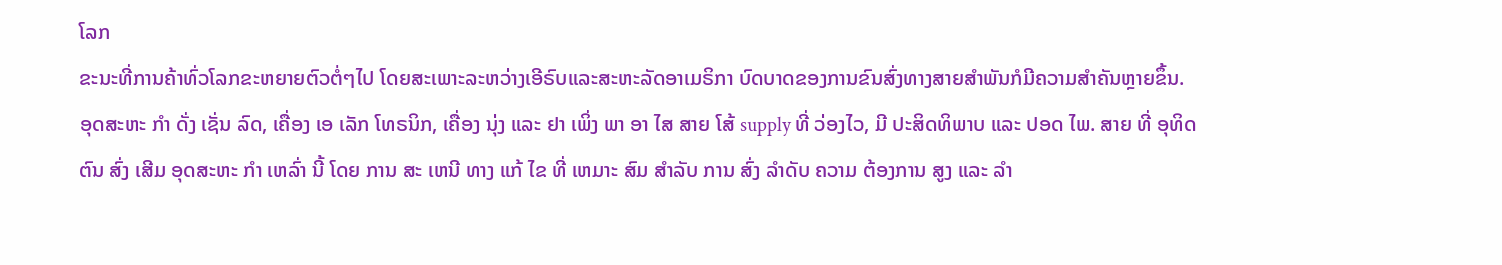ໂລກ
ຂະນະທີ່ການຄ້າທົ່ວໂລກຂະຫຍາຍຕົວຕໍ່ໆໄປ ໂດຍສະເພາະລະຫວ່າງເອີຣົບແລະສະຫະລັດອາເມຣິກາ ບົດບາດຂອງການຂົນສົ່ງທາງສາຍສໍາພັນກໍມີຄວາມສໍາຄັນຫຼາຍຂຶ້ນ. ອຸດສະຫະ ກໍາ ດັ່ງ ເຊັ່ນ ລົດ, ເຄື່ອງ ເອ ເລັກ ໂທຣນິກ, ເຄື່ອງ ນຸ່ງ ແລະ ຢາ ເພິ່ງ ພາ ອາ ໄສ ສາຍ ໂສ້ supply ທີ່ ວ່ອງໄວ, ມີ ປະສິດທິພາບ ແລະ ປອດ ໄພ. ສາຍ ທີ່ ອຸທິດ ຕົນ ສົ່ງ ເສີມ ອຸດສະຫະ ກໍາ ເຫລົ່າ ນີ້ ໂດຍ ການ ສະ ເຫນີ ທາງ ແກ້ ໄຂ ທີ່ ເຫມາະ ສົມ ສໍາລັບ ການ ສົ່ງ ລໍາດັບ ຄວາມ ຕ້ອງການ ສູງ ແລະ ລໍາ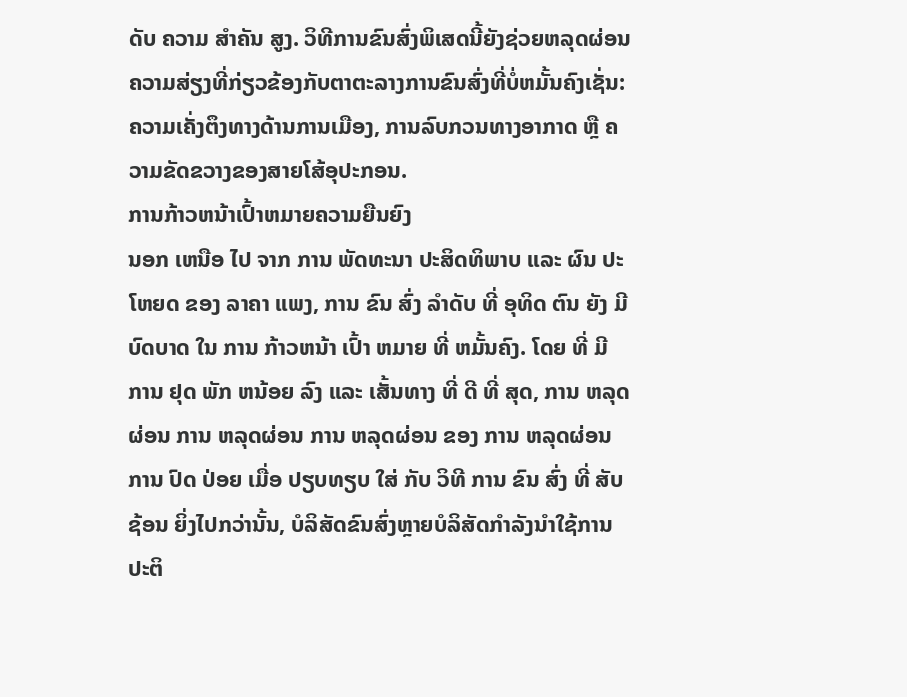ດັບ ຄວາມ ສໍາຄັນ ສູງ. ວິທີການຂົນສົ່ງພິເສດນີ້ຍັງຊ່ວຍຫລຸດຜ່ອນຄວາມສ່ຽງທີ່ກ່ຽວຂ້ອງກັບຕາຕະລາງການຂົນສົ່ງທີ່ບໍ່ຫມັ້ນຄົງເຊັ່ນ: ຄວາມເຄັ່ງຕຶງທາງດ້ານການເມືອງ, ການລົບກວນທາງອາກາດ ຫຼື ຄວາມຂັດຂວາງຂອງສາຍໂສ້ອຸປະກອນ.
ການກ້າວຫນ້າເປົ້າຫມາຍຄວາມຍືນຍົງ
ນອກ ເຫນືອ ໄປ ຈາກ ການ ພັດທະນາ ປະສິດທິພາບ ແລະ ຜົນ ປະ ໂຫຍດ ຂອງ ລາຄາ ແພງ, ການ ຂົນ ສົ່ງ ລໍາດັບ ທີ່ ອຸທິດ ຕົນ ຍັງ ມີ ບົດບາດ ໃນ ການ ກ້າວຫນ້າ ເປົ້າ ຫມາຍ ທີ່ ຫມັ້ນຄົງ. ໂດຍ ທີ່ ມີ ການ ຢຸດ ພັກ ຫນ້ອຍ ລົງ ແລະ ເສັ້ນທາງ ທີ່ ດີ ທີ່ ສຸດ, ການ ຫລຸດຜ່ອນ ການ ຫລຸດຜ່ອນ ການ ຫລຸດຜ່ອນ ຂອງ ການ ຫລຸດຜ່ອນ ການ ປົດ ປ່ອຍ ເມື່ອ ປຽບທຽບ ໃສ່ ກັບ ວິທີ ການ ຂົນ ສົ່ງ ທີ່ ສັບ ຊ້ອນ ຍິ່ງໄປກວ່ານັ້ນ, ບໍລິສັດຂົນສົ່ງຫຼາຍບໍລິສັດກໍາລັງນໍາໃຊ້ການປະຕິ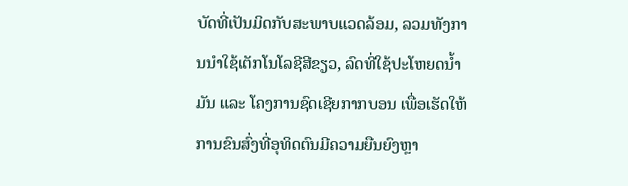ບັດທີ່ເປັນມິດກັບສະພາບແວດລ້ອມ, ລວມທັງການນໍາໃຊ້ເຕັກໂນໂລຊີສີຂຽວ, ລົດທີ່ໃຊ້ປະໂຫຍດນໍ້າມັນ ແລະ ໂຄງການຊົດເຊີຍກາກບອນ ເພື່ອເຮັດໃຫ້ການຂົນສົ່ງທີ່ອຸທິດຕົນມີຄວາມຍືນຍົງຫຼາ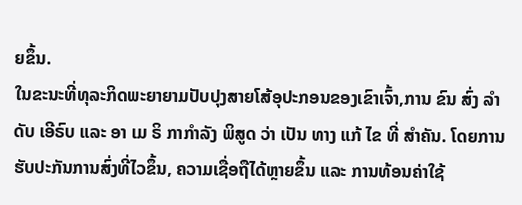ຍຂຶ້ນ.
ໃນຂະນະທີ່ທຸລະກິດພະຍາຍາມປັບປຸງສາຍໂສ້ອຸປະກອນຂອງເຂົາເຈົ້າ,ການ ຂົນ ສົ່ງ ລໍາດັບ ເອີຣົບ ແລະ ອາ ເມ ຣິ ກາກໍາລັງ ພິສູດ ວ່າ ເປັນ ທາງ ແກ້ ໄຂ ທີ່ ສໍາຄັນ. ໂດຍການຮັບປະກັນການສົ່ງທີ່ໄວຂຶ້ນ, ຄວາມເຊື່ອຖືໄດ້ຫຼາຍຂຶ້ນ ແລະ ການທ້ອນຄ່າໃຊ້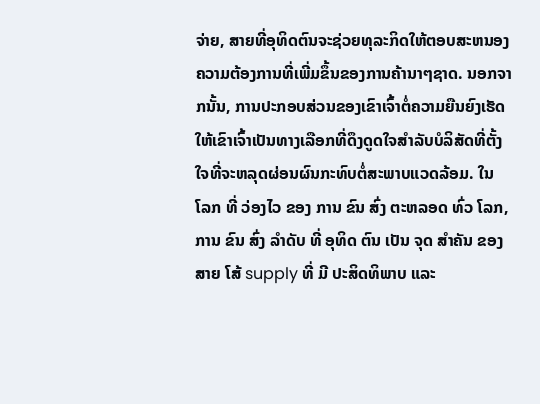ຈ່າຍ, ສາຍທີ່ອຸທິດຕົນຈະຊ່ວຍທຸລະກິດໃຫ້ຕອບສະຫນອງຄວາມຕ້ອງການທີ່ເພີ່ມຂຶ້ນຂອງການຄ້ານາໆຊາດ. ນອກຈາກນັ້ນ, ການປະກອບສ່ວນຂອງເຂົາເຈົ້າຕໍ່ຄວາມຍືນຍົງເຮັດໃຫ້ເຂົາເຈົ້າເປັນທາງເລືອກທີ່ດຶງດູດໃຈສໍາລັບບໍລິສັດທີ່ຕັ້ງໃຈທີ່ຈະຫລຸດຜ່ອນຜົນກະທົບຕໍ່ສະພາບແວດລ້ອມ. ໃນ ໂລກ ທີ່ ວ່ອງໄວ ຂອງ ການ ຂົນ ສົ່ງ ຕະຫລອດ ທົ່ວ ໂລກ, ການ ຂົນ ສົ່ງ ລໍາດັບ ທີ່ ອຸທິດ ຕົນ ເປັນ ຈຸດ ສໍາຄັນ ຂອງ ສາຍ ໂສ້ supply ທີ່ ມີ ປະສິດທິພາບ ແລະ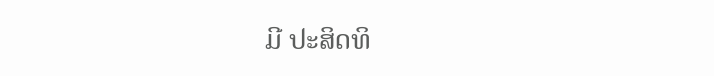ມີ ປະສິດທິ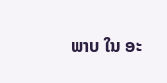ພາບ ໃນ ອະ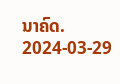ນາຄົດ.
2024-03-29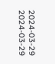2024-03-29
2024-03-29